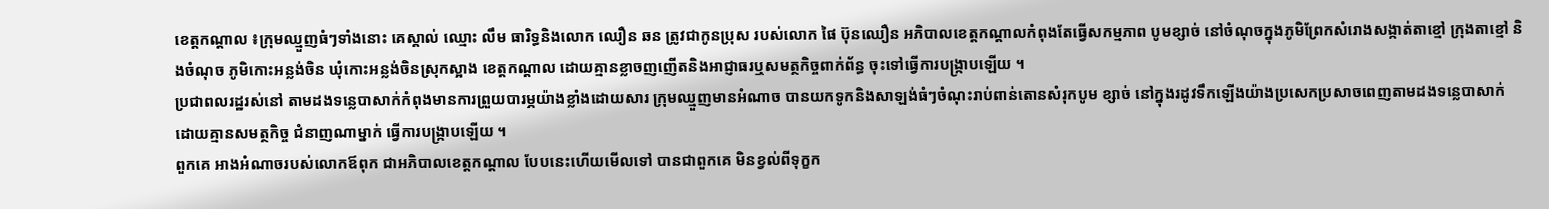ខេត្តកណ្តាល ៖ក្រុមឈ្មួញធំៗទាំងនោះ គេស្គាល់ ឈ្មោះ លឹម ធារិទ្ធនិងលោក ឈឿន ឆន ត្រូវជាកូនប្រុស របស់លោក ផៃ ប៊ុនឈឿន អភិបាលខេត្តកណ្តាលកំពុងតែធ្វើសកម្មភាព បូមខ្សាច់ នៅចំណុចក្នុងភូមិព្រែកសំរោងសង្កាត់តាខ្មៅ ក្រុងតាខ្មៅ និងចំណុច ភូមិកោះអន្លង់ចិន ឃុំកោះអន្លង់ចិនស្រុកស្អាង ខេត្តកណ្តាល ដោយគ្មានខ្លាចញញើតនិងអាជ្ញាធរឬសមត្ថកិច្ចពាក់ព័ន្ធ ចុះទៅធ្វើការបង្ក្រាបឡើយ ។
ប្រជាពលរដ្ឋរស់នៅ តាមដងទន្លេបាសាក់កំពុងមានការព្រួយបារម្ភយ៉ាងខ្លាំងដោយសារ ក្រុមឈ្មួញមានអំណាច បានយកទូកនិងសាឡង់ធំៗចំណុះរាប់ពាន់តោនសំរុកបូម ខ្សាច់ នៅក្នុងរដូវទឹកឡើងយ៉ាងប្រសេកប្រសាចពេញតាមដងទន្លេបាសាក់ ដោយគ្មានសមត្ថកិច្ច ជំនាញណាម្នាក់ ធ្វើការបង្ក្រាបឡើយ ។
ពួកគេ អាងអំណាចរបស់លោកឪពុក ជាអភិបាលខេត្តកណ្តាល បែបនេះហើយមើលទៅ បានជាពួកគេ មិនខ្វល់ពីទុក្ខក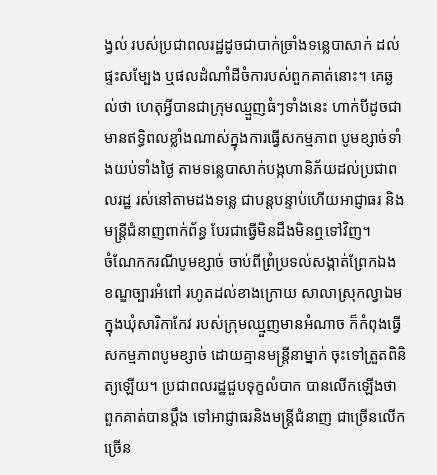ង្វល់ របស់ប្រជាពលរដ្ឋដូចជាបាក់ច្រាំងទន្លេបាសាក់ ដល់ផ្ទះសម្បែង ឬផលដំណាំដីចំការបស់ពួកគាត់នោះ។ គេឆ្ងល់ថា ហេតុអ្វីបានជាក្រុមឈ្មួញធំៗទាំងនេះ ហាក់បីដូចជា មានឥទ្ធិពលខ្លាំងណាស់ក្នុងការធ្វើសកម្មភាព បូមខ្សាច់ទាំងយប់ទាំងថ្ងៃ តាមទន្លេបាសាក់បង្កហានិភ័យដល់ប្រជាពលរដ្ឋ រស់នៅតាមដងទន្លេ ជាបន្តបន្ទាប់ហើយអាជ្ញាធរ និងមន្ត្រីជំនាញពាក់ព័ន្ធ បែរជាធ្វើមិនដឹងមិនឮទៅវិញ។
ចំណែកករណីបូមខ្សាច់ ចាប់ពីព្រំប្រទល់សង្កាត់ព្រែកឯង ខណ្ឌច្បារអំពៅ រហូតដល់ខាងក្រោយ សាលាស្រុកល្វាឯមក្នុងឃុំសារិកាកែវ របស់ក្រុមឈ្មួញមានអំណាច ក៏កំពុងធ្វើសកម្មភាពបូមខ្សាច់ ដោយគ្មានមន្ត្រីនាម្នាក់ ចុះទៅត្រួតពិនិត្យឡើយ។ ប្រជាពលរដ្ឋជួបទុក្ខលំបាក បានលើកឡើងថា ពួកគាត់បានប្តឹង ទៅអាជ្ញាធរនិងមន្ត្រីជំនាញ ជាច្រើនលើកច្រើន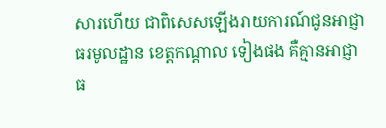សារហើយ ជាពិសេសឡើងរាយការណ៍ជូនអាជ្ញាធរមូលដ្ឋាន ខេត្តកណ្តាល ទៀងផង គឺគ្មានអាជ្ញាធ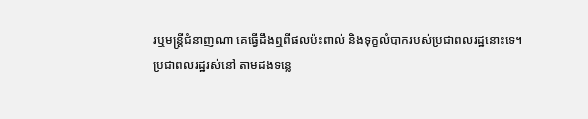រឬមន្ត្រីជំនាញណា គេធ្វើដឹងឮពីផលប៉ះពាល់ និងទុក្ខលំបាករបស់ប្រជាពលរដ្ឋនោះទេ។
ប្រជាពលរដ្ឋរស់នៅ តាមដងទន្លេ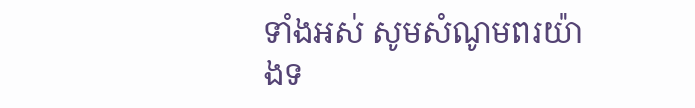ទាំងអស់ សូមសំណូមពរយ៉ាងទ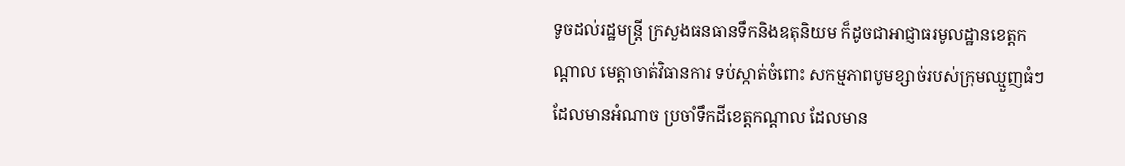ទូចដល់រដ្ឋមន្ត្រី ក្រសួងធនធានទឹកនិងឧតុនិយម ក៏ដូចជាអាជ្ញាធរមូលដ្ឋានខេត្តកណ្តាល មេត្តាចាត់វិធានការ ទប់ស្កាត់ចំពោះ សកម្មភាពបូមខ្សាច់របស់ក្រុមឈ្មួញធំៗ ដែលមានអំណាច ប្រចាំទឹកដីខេត្តកណ្តាល ដែលមាន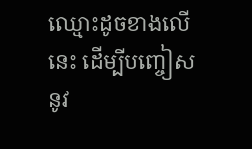ឈ្មោះដូចខាងលើនេះ ដើម្បីបញ្ចៀសនូវ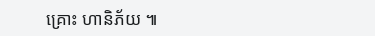គ្រោះ ហានិភ័យ ៕